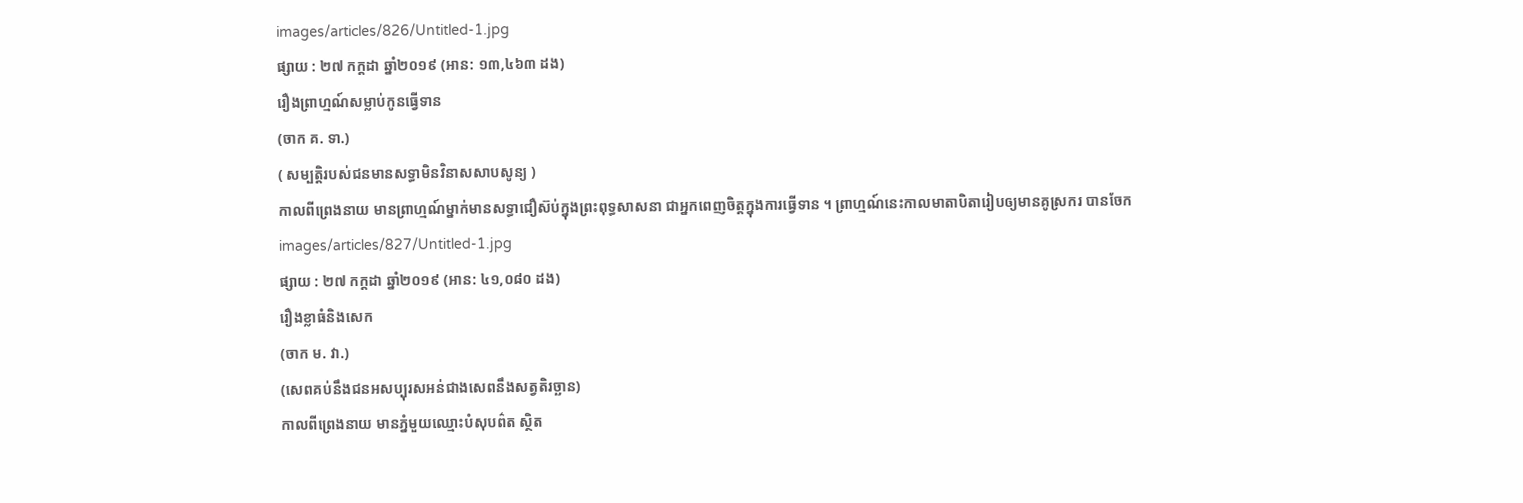images/articles/826/Untitled-1.jpg
ផ្សាយ : ២៧ កក្តដា ឆ្នាំ២០១៩ (អាន: ១៣,៤៦៣ ដង)
រឿងព្រាហ្មណ៍សម្លាប់កូនធ្វើទាន
(ចាក គ. ទា.)
( សម្បត្តិរបស់ជនមានសទ្ធាមិនវិនាសសាបសូន្យ )
កាលពីព្រេងនាយ មានព្រាហ្មណ៍ម្នាក់មានសទ្ធាជឿស៊ប់ក្នុងព្រះពុទ្ធសាសនា ជាអ្នកពេញចិត្តក្នុងការធ្វើទាន ។ ព្រាហ្មណ៍នេះកាលមាតាបិតារៀបឲ្យមានគូស្រករ បានចែក
images/articles/827/Untitled-1.jpg
ផ្សាយ : ២៧ កក្តដា ឆ្នាំ២០១៩ (អាន: ៤១,០៨០ ដង)
រឿងខ្លាធំនិងសេក
(ចាក ម. វា.)
(សេពគប់នឹងជនអសប្បុរសអន់ជាងសេពនឹងសត្វតិរច្ឆាន)
កាលពីព្រេងនាយ មានភ្នំមួយឈ្មោះបំសុបព៌ត ស្ថិត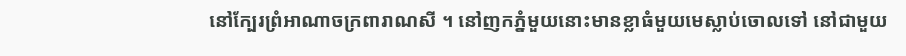នៅក្បែរព្រំអាណាចក្រពារាណសី ។ នៅញកភ្នំមួយនោះមានខ្លាធំមួយមេស្លាប់ចោលទៅ នៅជាមួយ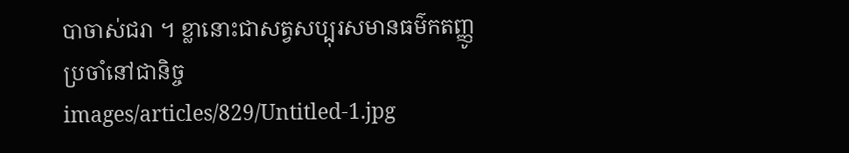បាចាស់ជរា ។ ខ្លានោះជាសត្វសប្បុរសមានធម៌កតញ្ញូប្រចាំនៅជានិច្ច
images/articles/829/Untitled-1.jpg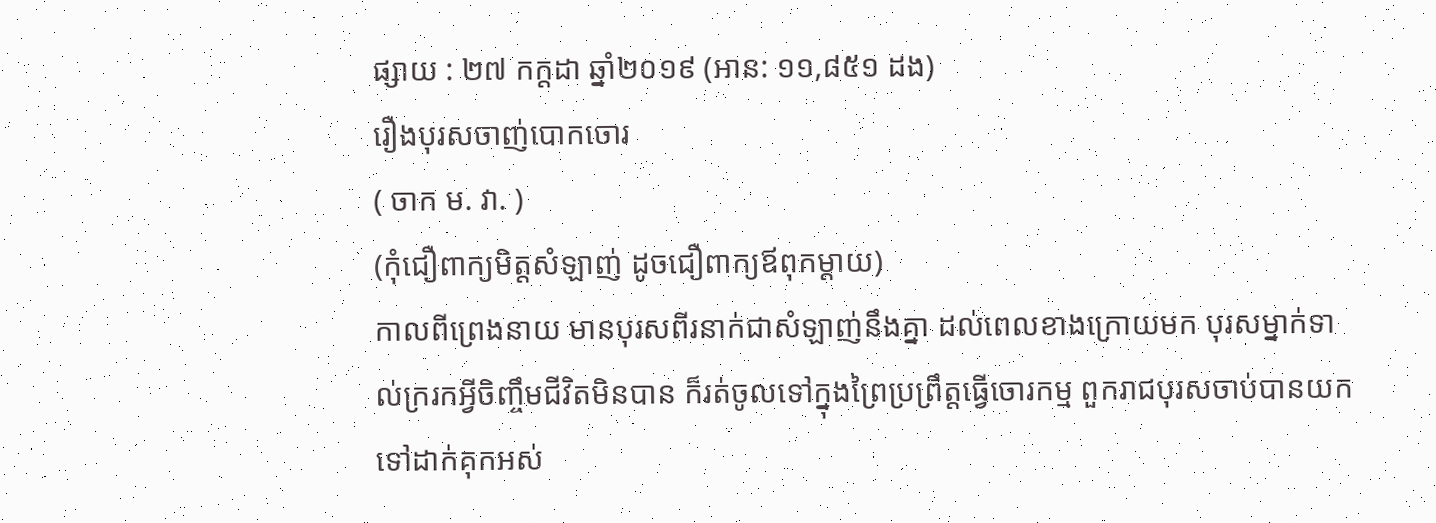ផ្សាយ : ២៧ កក្តដា ឆ្នាំ២០១៩ (អាន: ១១,៨៥១ ដង)
រឿងបុរសចាញ់បោកចោរ
( ចាក ម. វា. )
(កុំជឿពាក្យមិត្តសំឡាញ់ ដូចជឿពាក្យឪពុកម្តាយ)
កាលពីព្រេងនាយ មានបុរសពីរនាក់ជាសំឡាញ់នឹងគ្នា ដល់ពេលខាងក្រោយមក បុរសម្នាក់ទាល់ក្ររកអ្វីចិញ្ចឹមជីវិតមិនបាន ក៏រត់ចូលទៅក្នុងព្រៃប្រព្រឹត្តធ្វើចោរកម្ម ពួករាជបុរសចាប់បានយកទៅដាក់គុកអស់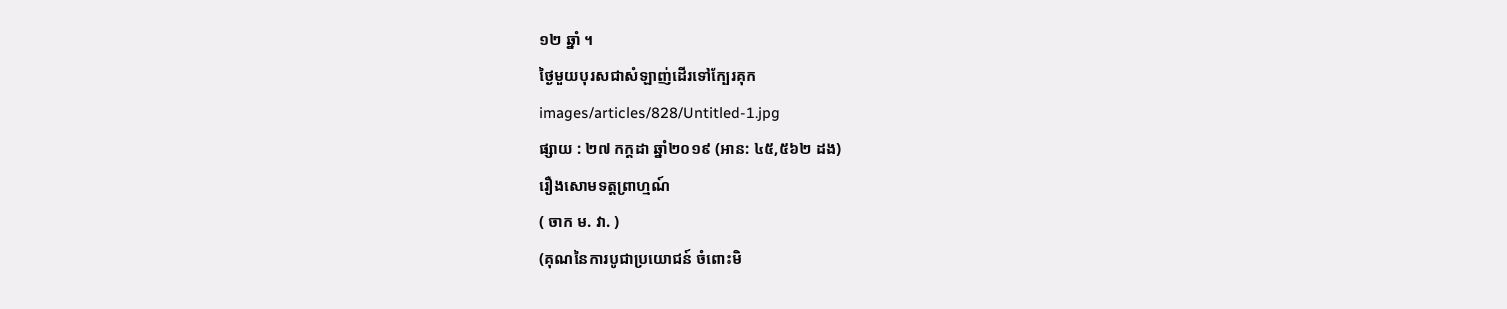១២ ឆ្នាំ ។
ថ្ងៃមួយបុរសជាសំឡាញ់ដើរទៅក្បែរគុក
images/articles/828/Untitled-1.jpg
ផ្សាយ : ២៧ កក្តដា ឆ្នាំ២០១៩ (អាន: ៤៥,៥៦២ ដង)
រឿងសោមទត្តព្រាហ្មណ៍
( ចាក ម. វា. )
(គុណនៃការបូជាប្រយោជន៍ ចំពោះមិ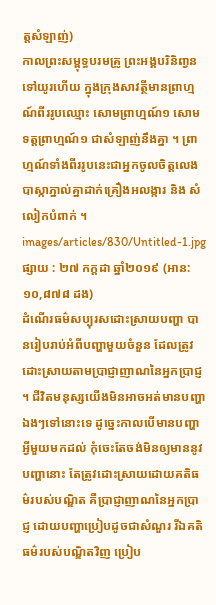ត្តសំឡាញ់)
កាលព្រះសម្ពុទ្ធបរមគ្រូ ព្រះអង្គបរិនិពា្វនទៅយូរហើយ ក្នុងក្រុងសាវត្ថីមានព្រាហ្មណ៍ពីររូបឈ្មោះ សោមព្រាហ្មណ៍១ សោមទត្តព្រាហ្មណ៍១ ជាសំឡាញ់នឹងគ្នា ។ ព្រាហ្មណ៍ទាំងពីររូបនេះជាអ្នកចូលចិត្តលេងបាស្កាភ្នាល់គ្នាដាក់គ្រឿងអលង្ការ និង សំលៀកបំពាក់ ។
images/articles/830/Untitled-1.jpg
ផ្សាយ : ២៧ កក្តដា ឆ្នាំ២០១៩ (អាន: ១០,៨៧៨ ដង)
ដំណើរធម៌សប្បុរសដោះស្រាយបញ្ហា បានរៀបរាប់អំពីបញ្ហាមួយចំនួន ដែលត្រូវដោះស្រាយតាមប្រាជ្ញាញាណនៃអ្នកប្រាជ្ញ ។ ជីវិតមនុស្សយើងមិនអាចអត់មានបញ្ហាឯងៗទៅនោះទេ ដូច្នេះកាលបើមានបញ្ហាអ្វីមួយមកដល់ កុំចេះតែចង់មិនឲ្យមាននូវបញ្ហានោះ តែត្រូវដោះស្រាយដោយគតិធម៌របស់បណ្ឌិត គឺប្រាជ្ញាញាណនៃអ្នកប្រាជ្ញ ដោយបញ្ហាប្រៀបដូចជាសំណួរ រីឯគតិធម៌របស់បណ្ឌិតវិញ ប្រៀប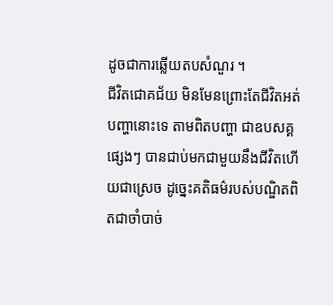ដូចជាការឆ្លើយតបសំណួរ ។
ជីវិតជោគជ័យ មិនមែនព្រោះតែជីវិតអត់បញ្ហានោះទេ តាមពិតបញ្ហា ជាឧបសគ្គផ្សេងៗ បានជាប់មកជាមួយនឹងជីវិតហើយជាស្រេច ដូច្នេះគតិធម៌របស់បណ្ឌិតពិតជាចាំបាច់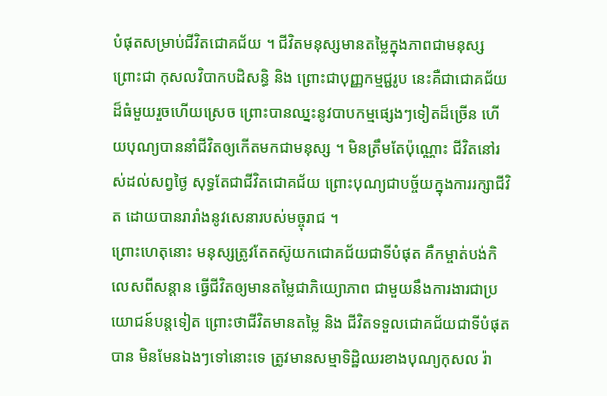បំផុតសម្រាប់ជីវិតជោគជ័យ ។ ជីវិតមនុស្សមានតម្លៃក្នុងភាពជាមនុស្ស ព្រោះជា កុសលវិបាកបដិសន្ធិ និង ព្រោះជាបុញ្ញកម្មជ្ជរូប នេះគឺជាជោគជ័យដ៏ធំមួយរួចហើយស្រេច ព្រោះបានឈ្នះនូវបាបកម្មផ្សេងៗទៀតដ៏ច្រើន ហើយបុណ្យបាននាំជីវិតឲ្យកើតមកជាមនុស្ស ។ មិនត្រឹមតែប៉ុណ្ណោះ ជីវិតនៅរស់ដល់សព្វថ្ងៃ សុទ្ធតែជាជីវិតជោគជ័យ ព្រោះបុណ្យជាបច្ច័យក្នុងការរក្សាជីវិត ដោយបានរារាំងនូវសេនារបស់មច្ចុរាជ ។
ព្រោះហេតុនោះ មនុស្សត្រូវតែតស៊ូយកជោគជ័យជាទីបំផុត គឺកម្ចាត់បង់កិលេសពីសន្តាន ធ្វើជីវិតឲ្យមានតម្លៃជាភិយ្យោភាព ជាមួយនឹងការងារជាប្រយោជន៍បន្តទៀត ព្រោះថាជីវិតមានតម្លៃ និង ជីវិតទទួលជោគជ័យជាទីបំផុតបាន មិនមែនឯងៗទៅនោះទេ ត្រូវមានសម្មាទិដ្ឋិឈរខាងបុណ្យកុសល រ៉ា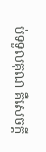ប់ទទួលគុណ គឺសេចក្តី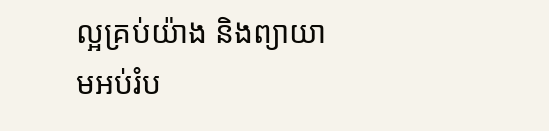ល្អគ្រប់យ៉ាង និងព្យាយាមអប់រំប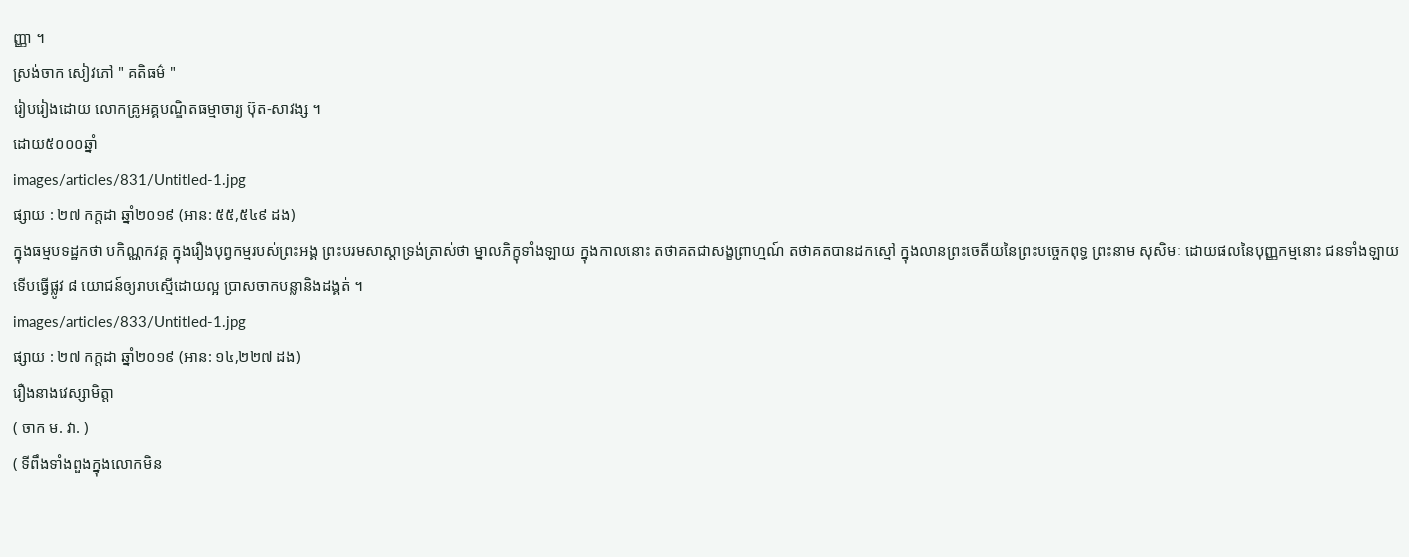ញ្ញា ។
ស្រង់ចាក សៀវភៅ " គតិធម៌ "
រៀបរៀងដោយ លោកគ្រូអគ្គបណ្ឌិតធម្មាចារ្យ ប៊ុត-សាវង្ស ។
ដោយ៥០០០ឆ្នាំ
images/articles/831/Untitled-1.jpg
ផ្សាយ : ២៧ កក្តដា ឆ្នាំ២០១៩ (អាន: ៥៥,៥៤៩ ដង)
ក្នុងធម្មបទដ្ឋកថា បកិណ្ណកវគ្គ ក្នុងរឿងបុព្វកម្មរបស់ព្រះអង្គ ព្រះបរមសាស្តាទ្រង់ត្រាស់ថា ម្នាលភិក្ខុទាំងឡាយ ក្នុងកាលនោះ តថាគតជាសង្ខព្រាហ្មណ៍ តថាគតបានដកស្មៅ ក្នុងលានព្រះចេតីយនៃព្រះបច្ចេកពុទ្ធ ព្រះនាម សុសិមៈ ដោយផលនៃបុញ្ញកម្មនោះ ជនទាំងឡាយទើបធ្វើផ្លូវ ៨ យោជន៍ឲ្យរាបស្មើដោយល្អ ប្រាសចាកបន្លានិងដង្គត់ ។
images/articles/833/Untitled-1.jpg
ផ្សាយ : ២៧ កក្តដា ឆ្នាំ២០១៩ (អាន: ១៤,២២៧ ដង)
រឿងនាងវេស្សាមិត្តា
( ចាក ម. វា. )
( ទីពឹងទាំងពួងក្នុងលោកមិន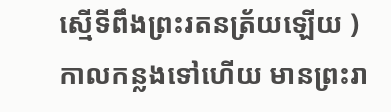ស្មើទីពឹងព្រះរតនត្រ័យឡើយ )
កាលកន្លងទៅហើយ មានព្រះរា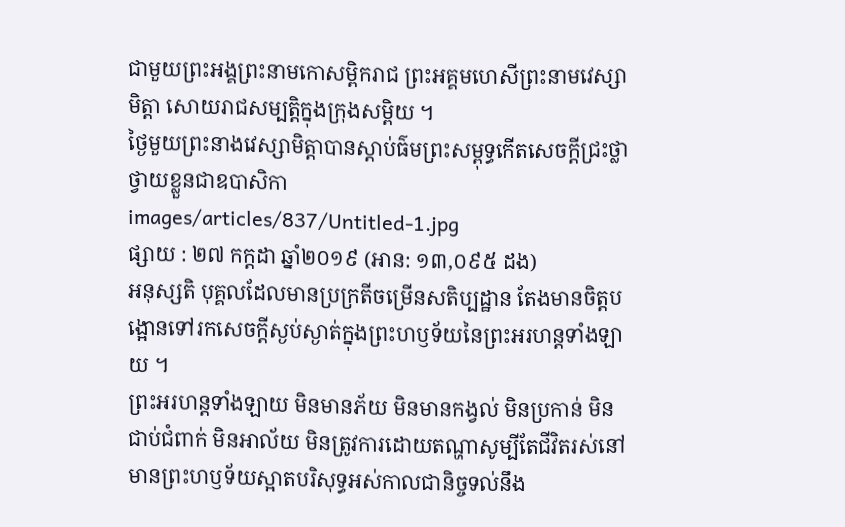ជាមួយព្រះអង្គព្រះនាមកោសម្ពិករាជ ព្រះអគ្គមហេសីព្រះនាមវេស្សាមិត្តា សោយរាជសម្បត្តិក្នុងក្រុងសម្ពិយ ។
ថ្ងៃមួយព្រះនាងវេស្សាមិត្តាបានស្តាប់ធ៌មព្រះសម្ពុទ្ធកើតសេចក្តីជ្រះថ្លា ថ្វាយខ្លួនជាឧបាសិកា
images/articles/837/Untitled-1.jpg
ផ្សាយ : ២៧ កក្តដា ឆ្នាំ២០១៩ (អាន: ១៣,០៩៥ ដង)
អនុស្សតិ បុគ្គលដែលមានប្រក្រតីចម្រើនសតិប្បដ្ឋាន តែងមានចិត្តបង្អោនទៅរកសេចក្តីស្ងប់ស្ងាត់ក្នុងព្រះហឫទ័យនៃព្រះអរហន្តទាំងឡាយ ។
ព្រះអរហន្តទាំងឡាយ មិនមានភ័យ មិនមានកង្វល់ មិនប្រកាន់ មិនជាប់ជំពាក់ មិនអាល័យ មិនត្រូវការដោយតណ្ហាសូម្បីតែជីវិតរស់នៅ មានព្រះហឫទ័យស្អាតបរិសុទ្ធអស់កាលជានិច្ចទល់នឹង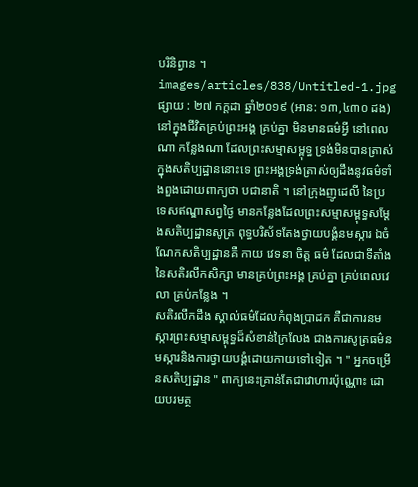បរិនិព្វាន ។
images/articles/838/Untitled-1.jpg
ផ្សាយ : ២៧ កក្តដា ឆ្នាំ២០១៩ (អាន: ១៣,៤៣០ ដង)
នៅក្នុងជីវិតគ្រប់ព្រះអង្គ គ្រប់គ្នា មិនមានធម៌អ្វី នៅពេលណា កន្លែងណា ដែលព្រះសម្មាសម្ពុទ្ធ ទ្រង់មិនបានត្រាស់ក្នុងសតិប្បដ្ឋាននោះទេ ព្រះអង្គទ្រង់ត្រាស់ឲ្យដឹងនូវធម៌ទាំងពួងដោយពាក្យថា បជានាតិ ។ នៅក្រុងញូដេលី នៃប្រទេសឥណ្ឌាសព្វថ្ងៃ មានកន្លែងដែលព្រះសម្មាសម្ពុទ្ធសម្តែងសតិប្បដ្ឋានសូត្រ ពុទ្ធបរិស័ទតែងថ្វាយបង្គំនមស្ការ ឯចំណែកសតិប្បដ្ឋានគឺ កាយ វេទនា ចិត្ត ធម៌ ដែលជាទីតាំងនៃសតិរលឹកសិក្សា មានគ្រប់ព្រះអង្គ គ្រប់គ្នា គ្រប់ពេលវេលា គ្រប់កន្លែង ។
សតិរលឹកដឹង ស្គាល់ធម៌ដែលកំពុងប្រាដក គឺជាការនមស្ការព្រះសម្មាសម្ពុទ្ធដ៏សំខាន់ក្រៃលែង ជាងការសូត្រធម៌នមស្ការនិងការថ្វាយបង្គំដោយកាយទៅទៀត ។ " អ្នកចម្រើនសតិប្បដ្ឋាន " ពាក្យនេះគ្រាន់តែជាវោហារប៉ុណ្ណោះ ដោយបរមត្ថ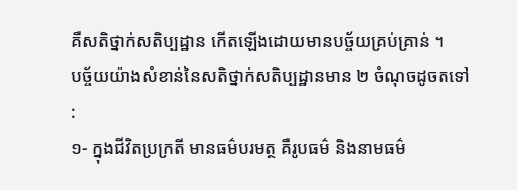គឺសតិថ្នាក់សតិប្បដ្ឋាន កើតឡើងដោយមានបច្ច័យគ្រប់គ្រាន់ ។
បច្ច័យយ៉ាងសំខាន់នៃសតិថ្នាក់សតិប្បដ្ឋានមាន ២ ចំណុចដូចតទៅ :
១- ក្នុងជីវិតប្រក្រតី មានធម៌បរមត្ថ គឺរូបធម៌ និងនាមធម៌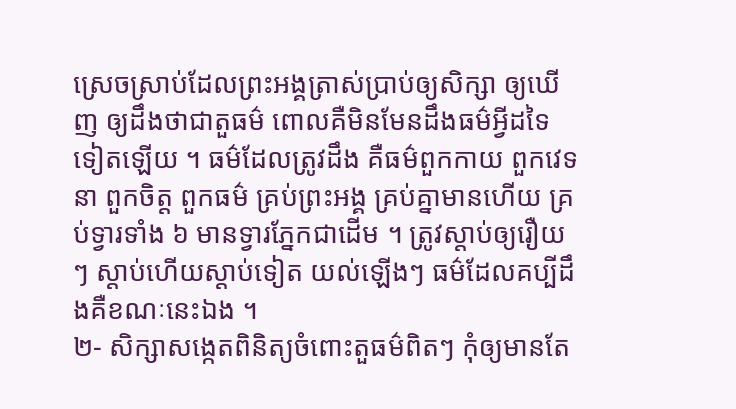ស្រេចស្រាប់ដែលព្រះអង្គត្រាស់ប្រាប់ឲ្យសិក្សា ឲ្យឃើញ ឲ្យដឹងថាជាតួធម៌ ពោលគឺមិនមែនដឹងធម៌អ្វីដទៃទៀតឡើយ ។ ធម៌ដែលត្រូវដឹង គឺធម៌ពួកកាយ ពួកវេទនា ពួកចិត្ត ពួកធម៌ គ្រប់ព្រះអង្គ គ្រប់គ្នាមានហើយ គ្រប់ទ្វារទាំង ៦ មានទ្វារភ្នែកជាដើម ។ ត្រូវស្តាប់ឲ្យរឿយៗ ស្តាប់ហើយស្តាប់ទៀត យល់ឡើងៗ ធម៌ដែលគប្បីដឹងគឺខណៈនេះឯង ។
២- សិក្សាសង្កេតពិនិត្យចំពោះតួធម៌ពិតៗ កុំឲ្យមានតែ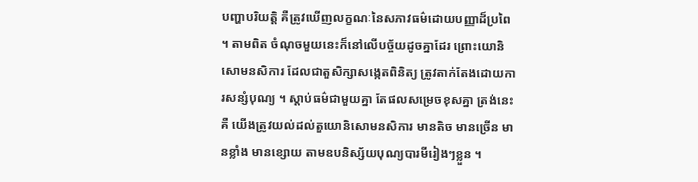បញ្ហាបរិយត្តិ គឺត្រូវឃើញលក្ខណៈនៃសភាវធម៌ដោយបញ្ញាដ៏ប្រពៃ ។ តាមពិត ចំណុចមួយនេះក៏នៅលើបច្ច័យដូចគ្នាដែរ ព្រោះយោនិសោមនសិការ ដែលជាតួសិក្សាសង្កេតពិនិត្យ ត្រូវតាក់តែងដោយការសន្សំបុណ្យ ។ ស្តាប់ធម៌ជាមួយគ្នា តែផលសម្រេចខុសគ្នា ត្រង់នេះគឺ យើងត្រូវយល់ដល់តួយោនិសោមនសិការ មានតិច មានច្រើន មានខ្លាំង មានខ្សោយ តាមឧបនិស្ស័យបុណ្យបារមីរៀងៗខ្លួន ។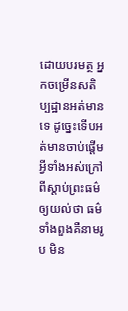ដោយបរមត្ថ អ្នកចម្រើនសតិប្បដ្ឋានអត់មានទេ ដូច្នេះទើបអត់មានចាប់ផ្តើមអ្វីទាំងអស់ក្រៅពីស្តាប់ព្រះធម៌ឲ្យយល់ថា ធម៌ទាំងពួងគឺនាមរូប មិន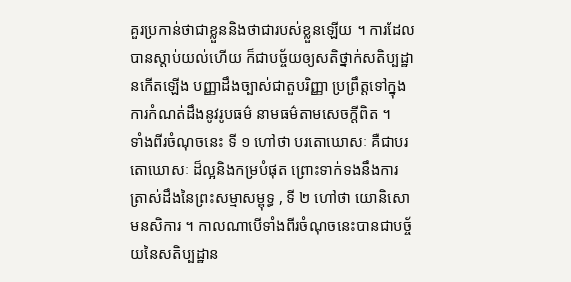គួរប្រកាន់ថាជាខ្លួននិងថាជារបស់ខ្លួនឡើយ ។ ការដែលបានស្តាប់យល់ហើយ ក៏ជាបច្ច័យឲ្យសតិថ្នាក់សតិប្បដ្ឋានកើតឡើង បញ្ញាដឹងច្បាស់ជាតួបរិញ្ញា ប្រព្រឹត្តទៅក្នុងការកំណត់ដឹងនូវរូបធម៌ នាមធម៌តាមសេចក្តីពិត ។
ទាំងពីរចំណុចនេះ ទី ១ ហៅថា បរតោឃោសៈ គឺជាបរតោឃោសៈ ដ៏ល្អនិងកម្របំផុត ព្រោះទាក់ទងនឹងការត្រាស់ដឹងនៃព្រះសម្មាសម្ពុទ្ធ , ទី ២ ហៅថា យោនិសោមនសិការ ។ កាលណាបើទាំងពីរចំណុចនេះបានជាបច្ច័យនៃសតិប្បដ្ឋាន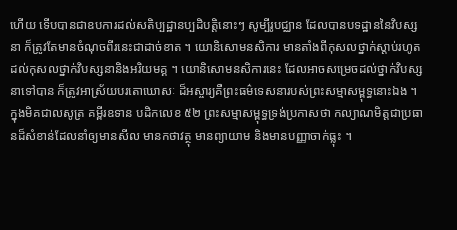ហើយ ទើបបានជាឧបការដល់សតិប្បដ្ឋានប្បដិបត្តិនោះៗ សូម្បីរូបជ្ឈាន ដែលបានបទដ្ឋាននៃវិបស្សនា ក៏ត្រូវតែមានចំណុចពីរនេះជាដាច់ខាត ។ យោនិសោមនសិការ មានតាំងពីកុសលថ្នាក់ស្តាប់រហូតដល់កុសលថ្នាក់វិបស្សនានិងអរិយមគ្គ ។ យោនិសោមនសិការនេះ ដែលអាចសម្រេចដល់ថ្នាក់វិបស្សនាទៅបាន ក៏ត្រូវអាស្រ័យបរតោឃោសៈ ដ៏អស្ចារ្យគឺព្រះធម៌ទេសនារបស់ព្រះសម្មាសម្ពុទ្ធនោះឯង ។
ក្នុងមិគជាលសូត្រ គម្ពីរឧទាន បដិកលេខ ៥២ ព្រះសម្មាសម្ពុទ្ធទ្រង់ប្រកាសថា កល្យាណមិត្តជាប្រធានដ៏សំខាន់ដែលនាំឲ្យមានសីល មានកថាវត្ថុ មានព្យាយាម និងមានបញ្ញាចាក់ធ្លុះ ។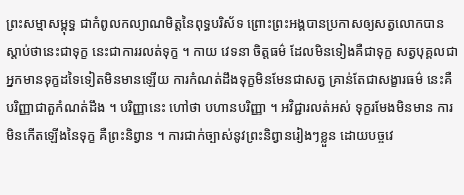ព្រះសម្មាសម្ពុទ្ធ ជាកំពូលកល្យាណមិត្តនៃពុទ្ធបរិស័ទ ព្រោះព្រះអង្គបានប្រកាសឲ្យសត្វលោកបានស្តាប់ថានេះជាទុក្ខ នេះជាការរលត់ទុក្ខ ។ កាយ វេទនា ចិត្តធម៌ ដែលមិនទៀងគឺជាទុក្ខ សត្វបុគ្គលជាអ្នកមានទុក្ខដទៃទៀតមិនមានឡើយ ការកំណត់ដឹងទុក្ខមិនមែនជាសត្វ គ្រាន់តែជាសង្ខារធម៌ នេះគឺបរិញ្ញាជាតួកំណត់ដឹង ។ បរិញ្ញានេះ ហៅថា បហានបរិញ្ញា ។ អវិជ្ជារលត់អស់ ទុក្ខរមែងមិនមាន ការមិនកើតឡើងនៃទុក្ខ គឺព្រះនិព្វាន ។ ការជាក់ច្បាស់នូវព្រះនិព្វានរៀងៗខ្លួន ដោយបច្ចវេ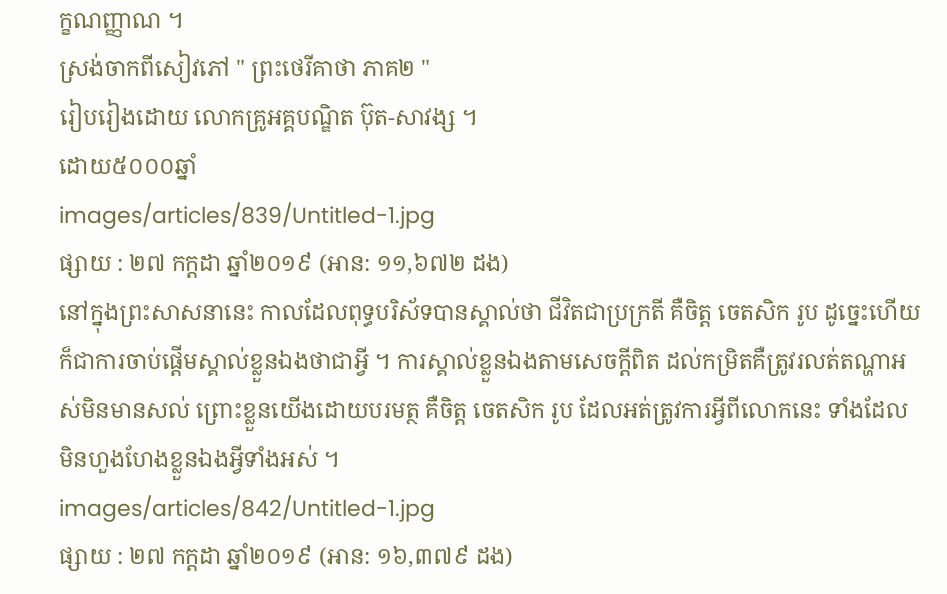ក្ខណញ្ញាណ ។
ស្រង់ចាកពីសៀវភៅ " ព្រះថេរីគាថា ភាគ២ "
រៀបរៀងដោយ លោកគ្រូអគ្គបណ្ឌិត ប៊ុត-សាវង្ស ។
ដោយ៥០០០ឆ្នាំ
images/articles/839/Untitled-1.jpg
ផ្សាយ : ២៧ កក្តដា ឆ្នាំ២០១៩ (អាន: ១១,៦៧២ ដង)
នៅក្នុងព្រះសាសនានេះ កាលដែលពុទ្ធបរិស័ទបានស្គាល់ថា ជីវិតជាប្រក្រតី គឺចិត្ត ចេតសិក រូប ដូច្នេះហើយក៏ជាការចាប់ផ្តើមស្គាល់ខ្លួនឯងថាជាអ្វី ។ ការស្គាល់ខ្លួនឯងតាមសេចក្តីពិត ដល់កម្រិតគឺត្រូវរលត់តណ្ហាអស់មិនមានសល់ ព្រោះខ្លួនយើងដោយបរមត្ថ គឺចិត្ត ចេតសិក រូប ដែលអត់ត្រូវការអ្វីពីលោកនេះ ទាំងដែលមិនហួងហែងខ្លួនឯងអ្វីទាំងអស់ ។
images/articles/842/Untitled-1.jpg
ផ្សាយ : ២៧ កក្តដា ឆ្នាំ២០១៩ (អាន: ១៦,៣៧៩ ដង)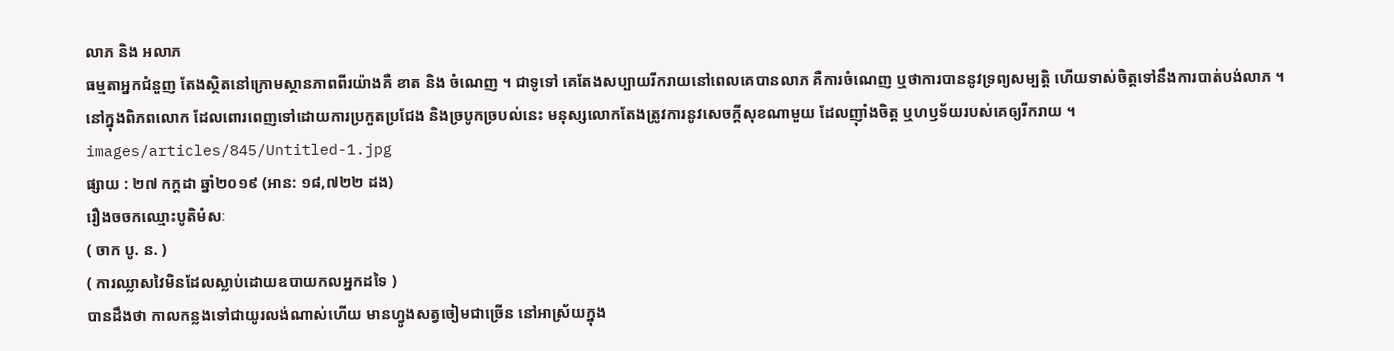លាភ និង អលាភ
ធម្មតាអ្នកជំនួញ តែងស្ថិតនៅក្រោមស្ថានភាពពីរយ៉ាងគឺ ខាត និង ចំណេញ ។ ជាទូទៅ គេតែងសប្បាយរីករាយនៅពេលគេបានលាភ គឺការចំណេញ ឬថាការបាននូវទ្រព្យសម្បត្តិ ហើយទាស់ចិត្តទៅនឹងការបាត់បង់លាភ ។
នៅក្នុងពិភពលោក ដែលពោរពេញទៅដោយការប្រកួតប្រជែង និងច្របូកច្របល់នេះ មនុស្សលោកតែងត្រូវការនូវសេចក្តីសុខណាមួយ ដែលញ៉ាំងចិត្ត ឬហឫទ័យរបស់គេឲ្យរីករាយ ។
images/articles/845/Untitled-1.jpg
ផ្សាយ : ២៧ កក្តដា ឆ្នាំ២០១៩ (អាន: ១៨,៧២២ ដង)
រឿងចចកឈ្មោះបូតិមំសៈ
( ចាក បូ. ន. )
( ការឈ្លាសវៃមិនដែលស្លាប់ដោយឧបាយកលអ្នកដទៃ )
បានដឹងថា កាលកន្លងទៅជាយូរលង់ណាស់ហើយ មានហ្វូងសត្វចៀមជាច្រើន នៅអាស្រ័យក្នុង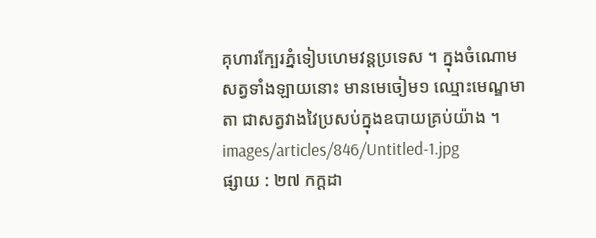គុហារក្បែរភ្នំទៀបហេមវន្តប្រទេស ។ ក្នុងចំណោមសត្វទាំងឡាយនោះ មានមេចៀម១ ឈ្មោះមេណ្ឌមាតា ជាសត្វវាងវៃប្រសប់ក្នុងឧបាយគ្រប់យ៉ាង ។
images/articles/846/Untitled-1.jpg
ផ្សាយ : ២៧ កក្តដា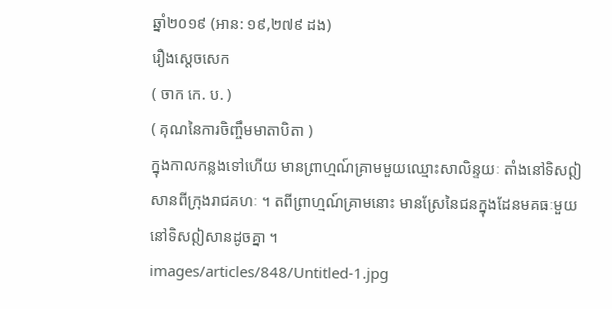ឆ្នាំ២០១៩ (អាន: ១៩,២៧៩ ដង)
រឿងស្តេចសេក
( ចាក កេ. ប. )
( គុណនៃការចិញ្ចឹមមាតាបិតា )
ក្នុងកាលកន្លងទៅហើយ មានព្រាហ្មណ៍គ្រាមមួយឈ្មោះសាលិន្ទយៈ តាំងនៅទិសឦសានពីក្រុងរាជគហៈ ។ តពីព្រាហ្មណ៍គ្រាមនោះ មានស្រែនៃជនក្នុងដែនមគធៈមួយ នៅទិសឦសានដូចគ្នា ។
images/articles/848/Untitled-1.jpg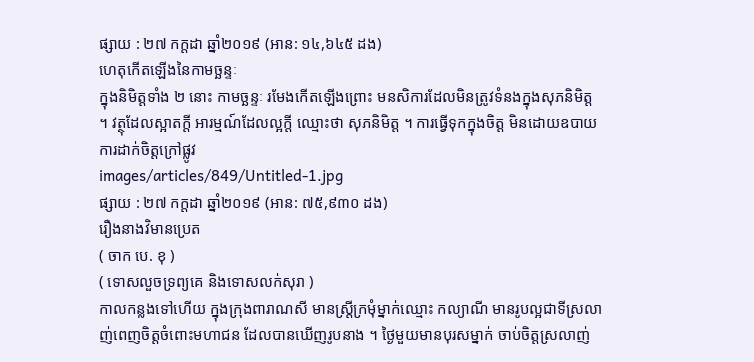ផ្សាយ : ២៧ កក្តដា ឆ្នាំ២០១៩ (អាន: ១៤,៦៤៥ ដង)
ហេតុកើតឡើងនៃកាមច្ឆន្ទៈ
ក្នុងនិមិត្តទាំង ២ នោះ កាមច្ឆន្ទៈ រមែងកើតឡើងព្រោះ មនសិការដែលមិនត្រូវទំនងក្នុងសុភនិមិត្ត ។ វត្ថុដែលស្អាតក្តី អារម្មណ៍ដែលល្អក្តី ឈ្មោះថា សុភនិមិត្ត ។ ការធ្វើទុកក្នុងចិត្ត មិនដោយឧបាយ ការដាក់ចិត្តក្រៅផ្លូវ
images/articles/849/Untitled-1.jpg
ផ្សាយ : ២៧ កក្តដា ឆ្នាំ២០១៩ (អាន: ៧៥,៩៣០ ដង)
រឿងនាងវិមានប្រេត
( ចាក បេ. ខុ )
( ទោសលួចទ្រព្យគេ និងទោសលក់សុរា )
កាលកន្លងទៅហើយ ក្នុងក្រុងពារាណសី មានស្រ្តីក្រមុំម្នាក់ឈ្មោះ កល្យាណី មានរូបល្អជាទីស្រលាញ់ពេញចិត្តចំពោះមហាជន ដែលបានឃើញរូបនាង ។ ថ្ងៃមួយមានបុរសម្នាក់ ចាប់ចិត្តស្រលាញ់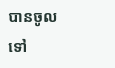បានចូលទៅ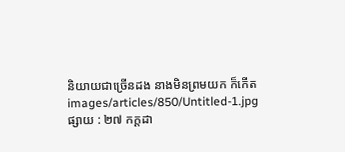និយាយជាច្រើនដង នាងមិនព្រមយក ក៏កើត
images/articles/850/Untitled-1.jpg
ផ្សាយ : ២៧ កក្តដា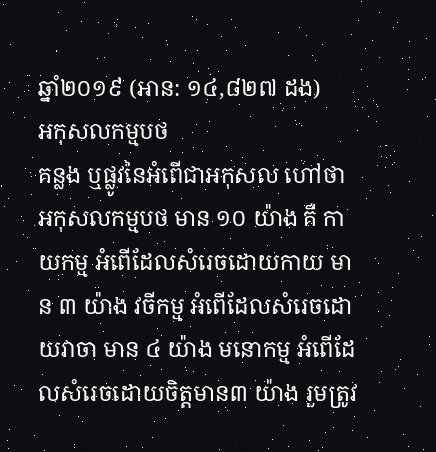ឆ្នាំ២០១៩ (អាន: ១៤,៨២៧ ដង)
អកុសលកម្មបថ
គន្លង ឬផ្លូវនៃអំពើជាអកុសល ហៅថា អកុសលកម្មបថ មាន ១០ យ៉ាង គឺ កាយកម្ម អំពើដែលសំរេចដោយកាយ មាន ៣ យ៉ាង វចីកម្ម អំពើដែលសំរេចដោយវាចា មាន ៤ យ៉ាង មនោកម្ម អំពើដែលសំរេចដោយចិត្ដមាន៣ យ៉ាង រួមត្រូវ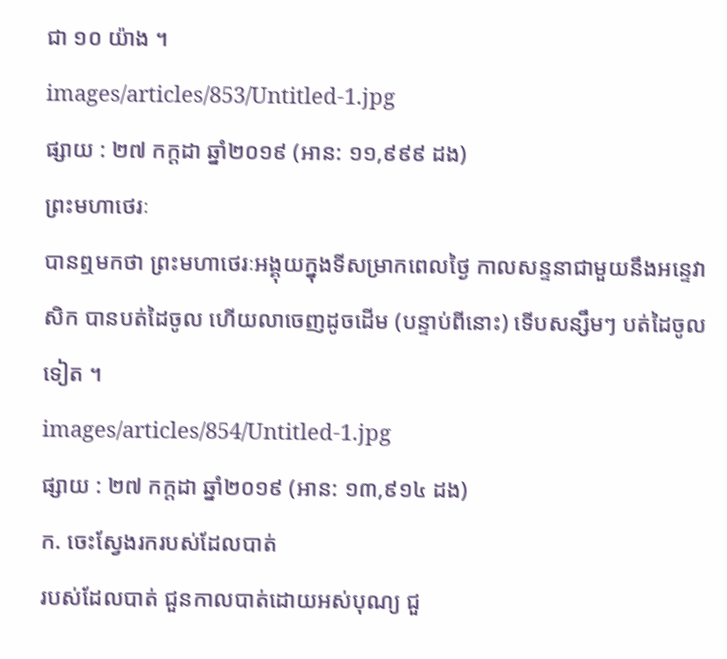ជា ១០ យ៉ាង ។
images/articles/853/Untitled-1.jpg
ផ្សាយ : ២៧ កក្តដា ឆ្នាំ២០១៩ (អាន: ១១,៩៩៩ ដង)
ព្រះមហាថេរៈ
បានឮមកថា ព្រះមហាថេរៈអង្គុយក្នុងទីសម្រាកពេលថ្ងៃ កាលសន្ទនាជាមួយនឹងអន្ទេវាសិក បានបត់ដៃចូល ហើយលាចេញដូចដើម (បន្ទាប់ពីនោះ) ទើបសន្សឹមៗ បត់ដៃចូលទៀត ។
images/articles/854/Untitled-1.jpg
ផ្សាយ : ២៧ កក្តដា ឆ្នាំ២០១៩ (អាន: ១៣,៩១៤ ដង)
ក. ចេះស្វែងរករបស់ដែលបាត់
របស់ដែលបាត់ ជួនកាលបាត់ដោយអស់បុណ្យ ជួ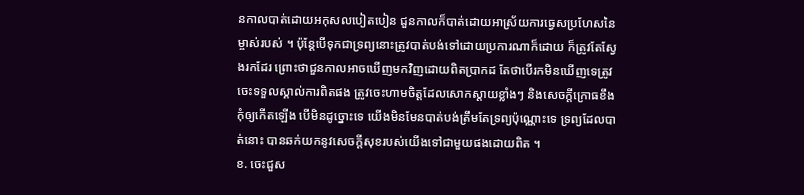នកាលបាត់ដោយអកុសលបៀតបៀន ជួនកាលក៏បាត់ដោយអាស្រ័យការធ្វេសប្រហែសនៃម្ចាស់របស់ ។ ប៉ុន្តែបើទុកជាទ្រព្យនោះត្រូវបាត់បង់ទៅដោយប្រការណាក៏ដោយ ក៏ត្រូវតែស្វែងរកដែរ ព្រោះថាជួនកាលអាចឃើញមកវិញដោយពិតប្រាកដ តែថាបើរកមិនឃើញទេត្រូវចេះទទួលស្គាល់ការពិតផង ត្រូវចេះហាមចិត្តដែលសោកស្តាយខ្លាំងៗ និងសេចក្តីក្រោធខឹង កុំឲ្យកើតឡើង បើមិនដូច្នោះទេ យើងមិនមែនបាត់បង់ត្រឹមតែទ្រព្យប៉ុណ្ណោះទេ ទ្រព្យដែលបាត់នោះ បានឆក់យកនូវសេចក្តីសុខរបស់យើងទៅជាមួយផងដោយពិត ។
ខ. ចេះជួស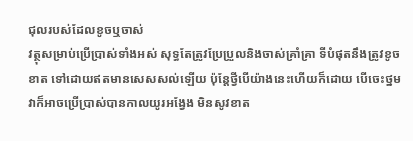ជុលរបស់ដែលខូចឬចាស់
វត្ថុសម្រាប់ប្រើប្រាស់ទាំងអស់ សុទ្ធតែត្រូវប្រែប្រួលនិងចាស់គ្រាំគ្រា ទីបំផុតនឹងត្រូវខូចខាត ទៅដោយឥតមានសេសសល់ឡើយ ប៉ុន្តែថ្វីបើយ៉ាងនេះហើយក៏ដោយ បើចេះថ្នមវាក៏អាចប្រើប្រាស់បានកាលយូរអង្វែង មិនសូវខាត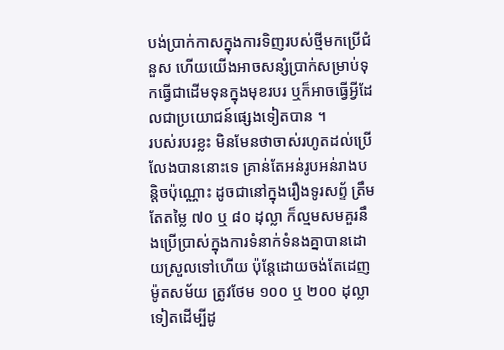បង់ប្រាក់កាសក្នុងការទិញរបស់ថ្មីមកប្រើជំនួស ហើយយើងអាចសន្សំប្រាក់សម្រាប់ទុកធ្វើជាដើមទុនក្នុងមុខរបរ ឬក៏អាចធ្វើអ្វីដែលជាប្រយោជន៍ផ្សេងទៀតបាន ។
របស់របរខ្លះ មិនមែនថាចាស់រហូតដល់ប្រើលែងបាននោះទេ គ្រាន់តែអន់រូបអន់រាងបន្តិចប៉ុណ្ណោះ ដូចជានៅក្នុងរឿងទូរសព័្ទ ត្រឹមតែតម្លៃ ៧០ ឬ ៨០ ដុល្លា ក៏ល្មមសមគួរនឹងប្រើប្រាស់ក្នុងការទំនាក់ទំនងគ្នាបានដោយស្រួលទៅហើយ ប៉ុន្តែដោយចង់តែដេញម៉ូតសម័យ ត្រូវថែម ១០០ ឬ ២០០ ដុល្លា ទៀតដើម្បីដូ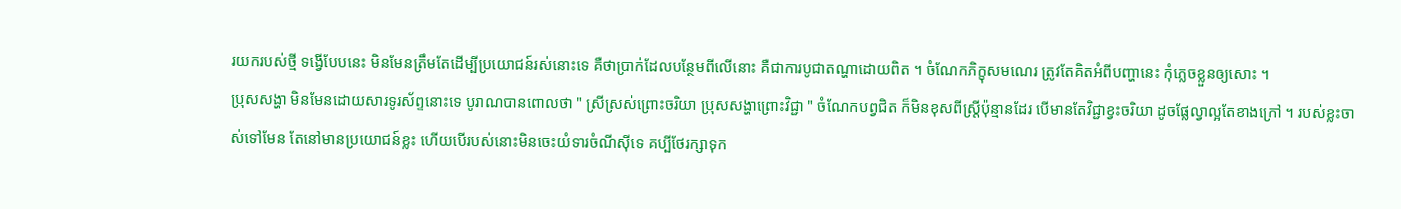រយករបស់ថ្មី ទង្វើបែបនេះ មិនមែនត្រឹមតែដើម្បីប្រយោជន៍រស់នោះទេ គឺថាប្រាក់ដែលបន្ថែមពីលើនោះ គឺជាការបូជាតណ្ហាដោយពិត ។ ចំណែកភិក្ខុសមណេរ ត្រូវតែគិតអំពីបញ្ហានេះ កុំភ្លេចខ្លួនឲ្យសោះ ។
ប្រុសសង្ហា មិនមែនដោយសារទូរស័ព្ទនោះទេ បូរាណបានពោលថា " ស្រីស្រស់ព្រោះចរិយា បុ្រសសង្ហាព្រោះវិជ្ជា " ចំណែកបព្វជិត ក៏មិនខុសពីស្រ្តីប៉ុន្មានដែរ បើមានតែវិជ្ជាខ្វះចរិយា ដូចផ្លែល្វាល្អតែខាងក្រៅ ។ របស់ខ្លះចាស់ទៅមែន តែនៅមានប្រយោជន៍ខ្លះ ហើយបើរបស់នោះមិនចេះយំទារចំណីស៊ីទេ គប្បីថែរក្សាទុក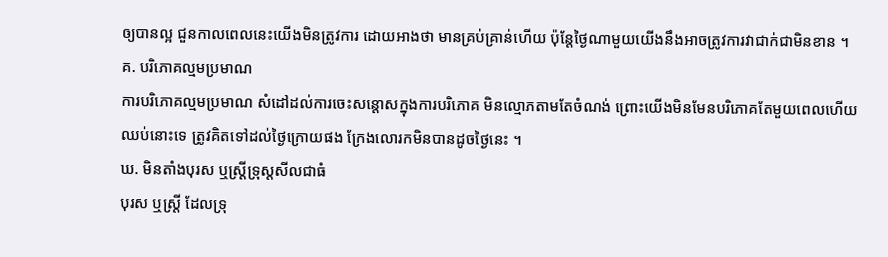ឲ្យបានល្អ ជួនកាលពេលនេះយើងមិនត្រូវការ ដោយអាងថា មានគ្រប់គ្រាន់ហើយ ប៉ុន្តែថ្ងៃណាមួយយើងនឹងអាចត្រូវការវាជាក់ជាមិនខាន ។
គ. បរិភោគល្មមប្រមាណ
ការបរិភោគល្មមប្រមាណ សំដៅដល់ការចេះសន្តោសក្នុងការបរិភោគ មិនល្មោភតាមតែចំណង់ ព្រោះយើងមិនមែនបរិភោគតែមួយពេលហើយឈប់នោះទេ ត្រូវគិតទៅដល់ថ្ងៃក្រោយផង ក្រែងលោរកមិនបានដូចថ្ងៃនេះ ។
ឃ. មិនតាំងបុរស ឬស្រ្តីទ្រុស្តសីលជាធំ
បុរស ឬស្រ្តី ដែលទ្រុ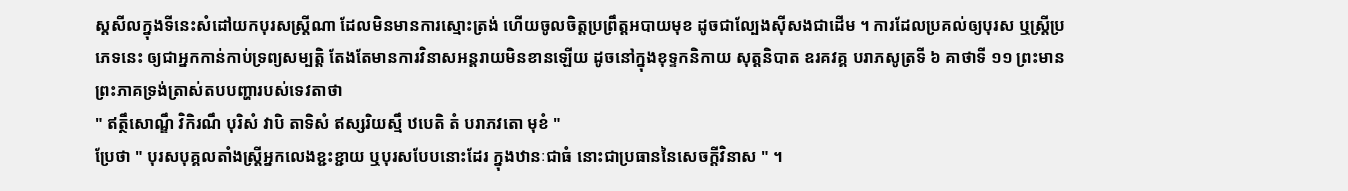ស្តសីលក្នុងទីនេះសំដៅយកបុរសស្ត្រីណា ដែលមិនមានការស្មោះត្រង់ ហើយចូលចិត្តប្រព្រឹត្តអបាយមុខ ដូចជាល្បែងស៊ីសងជាដើម ។ ការដែលប្រគល់ឲ្យបុរស ឬស្រ្តីប្រភេទនេះ ឲ្យជាអ្នកកាន់កាប់ទ្រព្យសម្បត្តិ តែងតែមានការវិនាសអន្តរាយមិនខានឡើយ ដូចនៅក្នុងខុទ្ទកនិកាយ សុត្តនិបាត ឧរគវគ្គ បរាភសូត្រទី ៦ គាថាទី ១១ ព្រះមានព្រះភាគទ្រង់ត្រាស់តបបញ្ហារបស់ទេវតាថា
" ឥត្ថឹសោណ្ឌឹ វិកិរណឹ បុរិសំ វាបិ តាទិសំ ឥស្សរិយស្មឹ ឋបេតិ តំ បរាភវតោ មុខំ "
ប្រែថា " បុរសបុគ្គលតាំងស្រ្តីអ្នកលេងខ្ជះខ្ជាយ ឬបុរសបែបនោះដែរ ក្នុងឋានៈជាធំ នោះជាប្រធាននៃសេចក្តីវិនាស " ។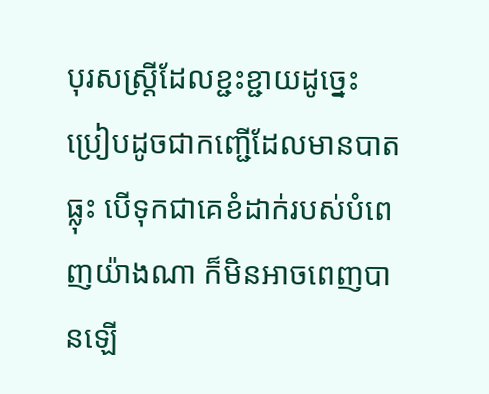បុរសស្រ្តីដែលខ្ជះខ្ជាយដូច្នេះ ប្រៀបដូចជាកញ្ជើដែលមានបាតធ្លុះ បើទុកជាគេខំដាក់របស់បំពេញយ៉ាងណា ក៏មិនអាចពេញបានឡើ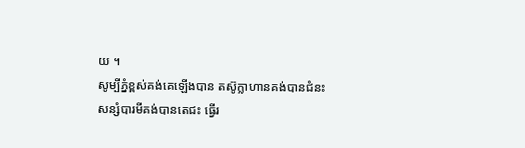យ ។
សូម្បីភ្នំខ្ពស់គង់គេឡើងបាន តស៊ូក្លាហានគង់បានជំនះ
សន្សំបារមីគង់បានតេជះ ធ្វើរ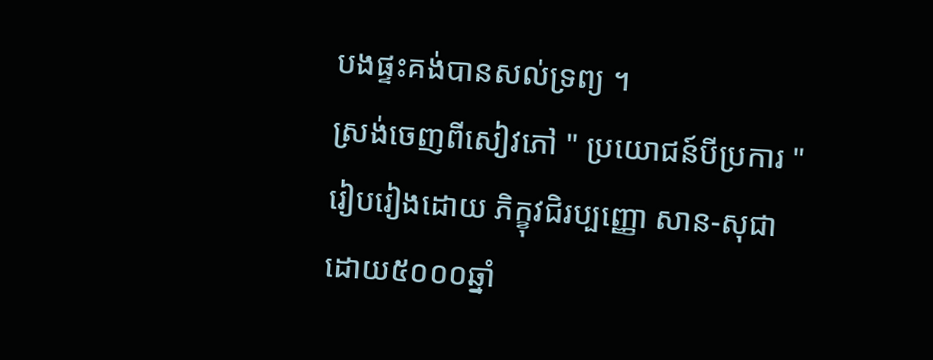បងផ្ទះគង់បានសល់ទ្រព្យ ។
ស្រង់ចេញពីសៀវភៅ " ប្រយោជន៍បីប្រការ "
រៀបរៀងដោយ ភិក្ខុវជិរប្បញ្ញោ សាន-សុជា
ដោយ៥០០០ឆ្នាំ